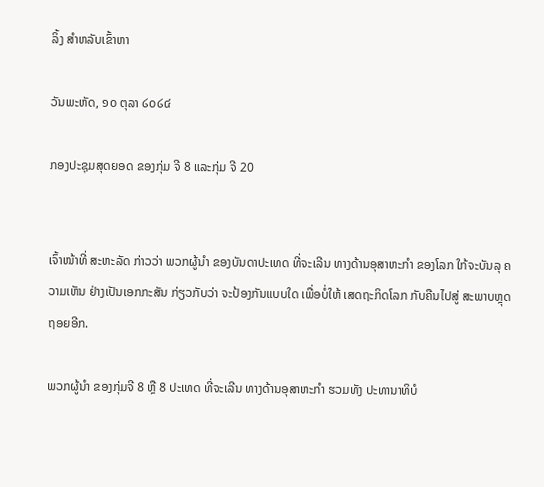ລິ້ງ ສຳຫລັບເຂົ້າຫາ

ວັນພະຫັດ, ໑໐ ຕຸລາ ໒໐໒໔

ກອງປະຊຸມສຸດຍອດ ຂອງກຸ່ມ ຈີ 8 ແລະກຸ່ມ ຈີ 20


ເຈົ້າໜ້າທີ່ ສະຫະລັດ ກ່າວວ່າ ພວກຜູ້ນຳ ຂອງບັນດາປະເທດ ທີ່ຈະເລີນ ທາງດ້ານອຸສາຫະກຳ ຂອງໂລກ ໃກ້ຈະບັນລຸ ຄວາມເຫັນ ຢ່າງເປັນເອກກະສັນ ກ່ຽວກັບວ່າ ຈະປ້ອງກັນແບບໃດ ເພື່ອບໍ່ໃຫ້ ເສດຖະກິດໂລກ ກັບຄືນໄປສູ່ ສະພາບຫຼຸດຖອຍອີກ.

ພວກຜູ້ນຳ ຂອງກຸ່ມຈີ 8 ຫຼື 8 ປະເທດ ທີ່ຈະເລີນ ທາງດ້ານອຸສາຫະກຳ ຮວມທັງ ປະທານາທິບໍ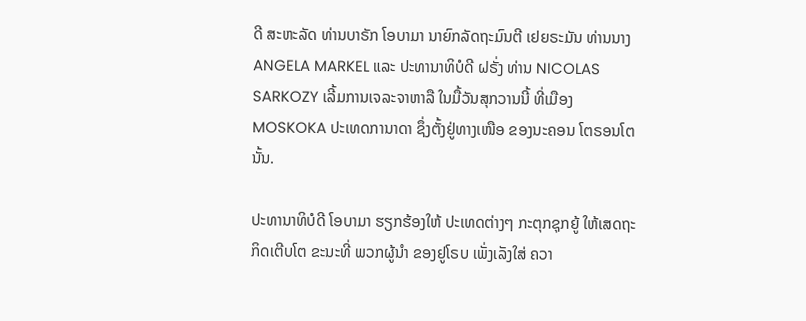ດີ ສະຫະລັດ ທ່ານບາຣັກ ໂອບາມາ ນາຍົກລັດຖະມົນຕີ ເຢຍຣະມັນ ທ່ານນາງ ANGELA MARKEL ແລະ ປະທານາທິບໍດີ ຝຣັ່ງ ທ່ານ NICOLAS SARKOZY ເລີ້ມການເຈລະຈາຫາລື ໃນມື້ວັນສຸກວານນີ້ ທີ່ເມືອງ MOSKOKA ປະເທດການາດາ ຊຶ່ງຕັ້ງຢູ່ທາງເໜືອ ຂອງນະຄອນ ໂຕຣອນໂຕນັ້ນ.

ປະທານາທິບໍດີ ໂອບາມາ ຮຽກຮ້ອງໃຫ້ ປະເທດຕ່າງໆ ກະຕຸກຊຸກຍູ້ ໃຫ້ເສດຖະກິດເຕີບໂຕ ຂະນະທີ່ ພວກຜູ້ນຳ ຂອງຢູໂຣບ ເພັ່ງເລັງໃສ່ ຄວາ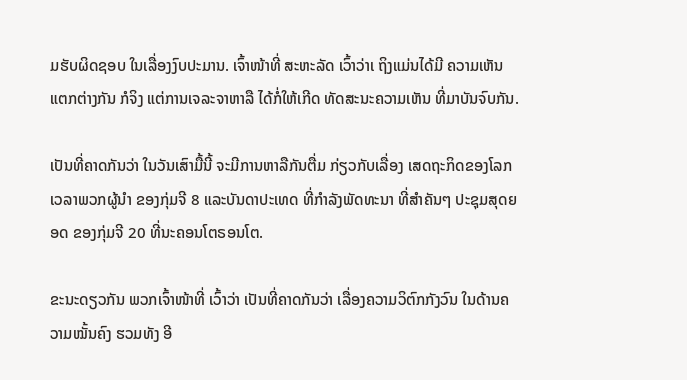ມຮັບຜິດຊອບ ໃນເລື່ອງງົບປະມານ. ເຈົ້າໜ້າທີ່ ສະຫະລັດ ເວົ້າວ່າເ ຖິງແມ່ນໄດ້ມີ ຄວາມເຫັນແຕກຕ່າງກັນ ກໍຈິງ ແຕ່ການເຈລະຈາຫາລື ໄດ້ກໍ່ໃຫ້ເກີດ ທັດສະນະຄວາມເຫັນ ທີ່ມາບັນຈົບກັນ.

ເປັນທີ່ຄາດກັນວ່າ ໃນວັນເສົາມື້ນີ້ ຈະມີການຫາລືກັນຕື່ມ ກ່ຽວກັບເລື່ອງ ເສດຖະກິດຂອງໂລກ ເວລາພວກຜູ້ນຳ ຂອງກຸ່ມຈີ 8 ແລະບັນດາປະເທດ ທີ່ກຳລັງພັດທະນາ ທີ່ສຳຄັນໆ ປະຊຸມສຸດຍອດ ຂອງກຸ່ມຈີ 20 ທີ່ນະຄອນໂຕຣອນໂຕ.

ຂະນະດຽວກັນ ພວກເຈົ້າໜ້າທີ່ ເວົ້າວ່າ ເປັນທີ່ຄາດກັນວ່າ ເລື່ອງຄວາມວິຕົກກັງວົນ ໃນດ້ານຄວາມໝັ້ນຄົງ ຮວມທັງ ອີ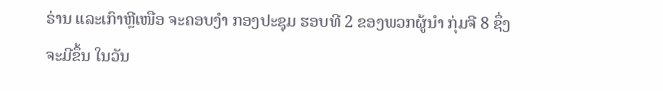ຣ່ານ ແລະເກົາຫຼີເໜືອ ຈະຄອບງຳ ກອງປະຊຸມ ຮອບທີ 2 ຂອງພວກຜູ້ນຳ ກຸ່ມຈີ 8 ຊຶ່ງຈະມີຂຶ້ນ ໃນວັນ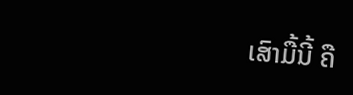ເສົາມື້ນີ້ ຄື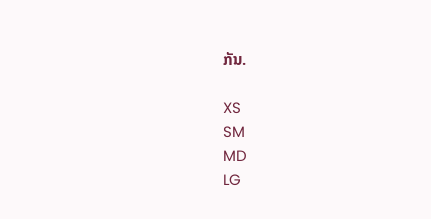ກັນ.

XS
SM
MD
LG